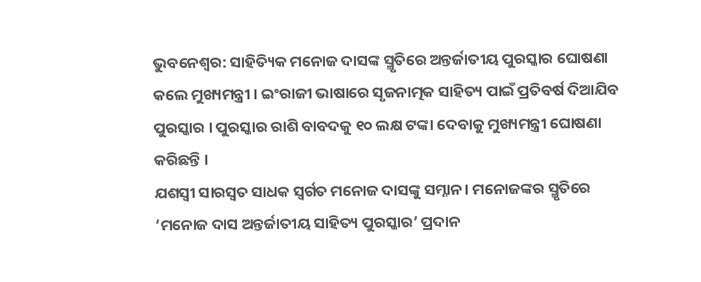ଭୁବନେଶ୍ବର: ସାହିତ୍ୟିକ ମନୋଜ ଦାସଙ୍କ ସ୍ମୃତିରେ ଅନ୍ତର୍ଜାତୀୟ ପୁରସ୍କାର ଘୋଷଣା କଲେ ମୁଖ୍ୟମନ୍ତ୍ରୀ । ଇଂରାଜୀ ଭାଷାରେ ସୃଜନାତ୍ମକ ସାହିତ୍ୟ ପାଇଁ ପ୍ରତିବର୍ଷ ଦିଆଯିବ ପୁରସ୍କାର । ପୁରସ୍କାର ରାଶି ବାବଦକୁ ୧୦ ଲକ୍ଷ ଟଙ୍କା ଦେବାକୁ ମୁଖ୍ୟମନ୍ତ୍ରୀ ଘୋଷଣା କରିଛନ୍ତି ।
ଯଶସ୍ବୀ ସାରସ୍ବତ ସାଧକ ସ୍ବର୍ଗତ ମନୋଜ ଦାସଙ୍କୁ ସମ୍ନାନ । ମନୋଜଙ୍କର ସ୍ମୃତିରେ ‘ମନୋଜ ଦାସ ଅନ୍ତର୍ଜାତୀୟ ସାହିତ୍ୟ ପୁରସ୍କାର’ ପ୍ରଦାନ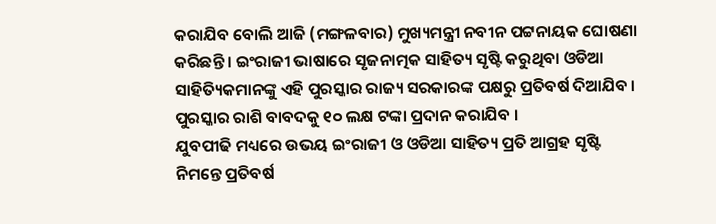କରାଯିବ ବୋଲି ଆଜି (ମଙ୍ଗଳବାର) ମୁଖ୍ୟମନ୍ତ୍ରୀ ନବୀନ ପଟ୍ଟନାୟକ ଘୋଷଣା କରିଛନ୍ତି । ଇଂରାଜୀ ଭାଷାରେ ସୃଜନାତ୍ମକ ସାହିତ୍ୟ ସୃଷ୍ଟି କରୁଥିବା ଓଡିଆ ସାହିତ୍ୟିକମାନଙ୍କୁ ଏହି ପୁରସ୍କାର ରାଜ୍ୟ ସରକାରଙ୍କ ପକ୍ଷରୁ ପ୍ରତିବର୍ଷ ଦିଆଯିବ । ପୁରସ୍କାର ରାଶି ବାବଦକୁ ୧୦ ଲକ୍ଷ ଟଙ୍କା ପ୍ରଦାନ କରାଯିବ ।
ଯୁବପୀଢି ମଧ୍ୟରେ ଉଭୟ ଇଂରାଜୀ ଓ ଓଡିଆ ସାହିତ୍ୟ ପ୍ରତି ଆଗ୍ରହ ସୃଷ୍ଟି ନିମନ୍ତେ ପ୍ରତିବର୍ଷ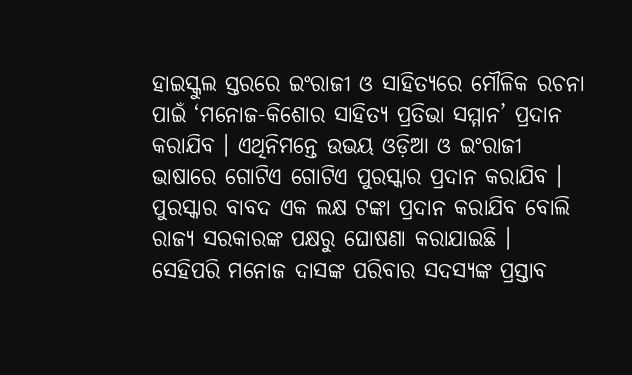ହାଇସ୍କୁଲ ସ୍ତରରେ ଇଂରାଜୀ ଓ ସାହିତ୍ୟରେ ମୌଳିକ ରଚନା ପାଇଁ ‘ମନୋଜ-କିଶୋର ସାହିତ୍ୟ ପ୍ରତିଭା ସମ୍ମାନ’ ପ୍ରଦାନ କରାଯିବ । ଏଥିନିମନ୍ତେ ଉଭୟ ଓଡ଼ିଆ ଓ ଇଂରାଜୀ ଭାଷାରେ ଗୋଟିଏ ଗୋଟିଏ ପୁରସ୍କାର ପ୍ରଦାନ କରାଯିବ । ପୁରସ୍କାର ବାବଦ ଏକ ଲକ୍ଷ ଟଙ୍କା ପ୍ରଦାନ କରାଯିବ ବୋଲି ରାଜ୍ୟ ସରକାରଙ୍କ ପକ୍ଷରୁ ଘୋଷଣା କରାଯାଇଛି ।
ସେହିପରି ମନୋଜ ଦାସଙ୍କ ପରିବାର ସଦସ୍ୟଙ୍କ ପ୍ରସ୍ତାବ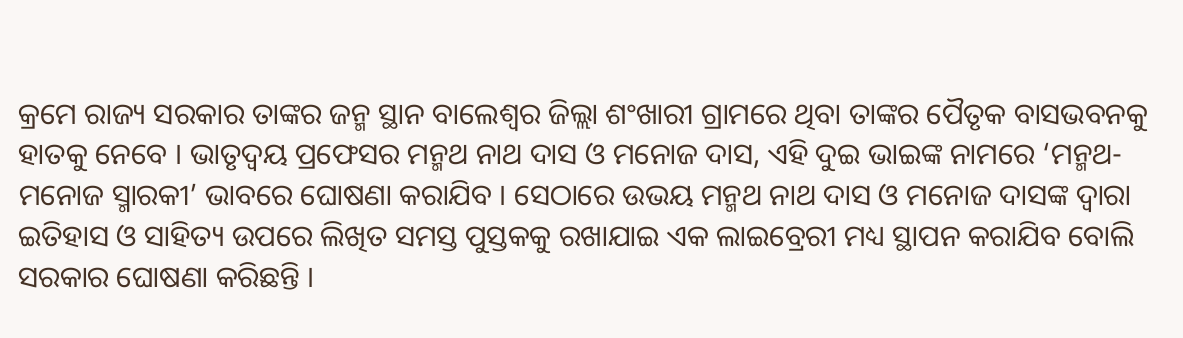କ୍ରମେ ରାଜ୍ୟ ସରକାର ତାଙ୍କର ଜନ୍ମ ସ୍ଥାନ ବାଲେଶ୍ବର ଜିଲ୍ଲା ଶଂଖାରୀ ଗ୍ରାମରେ ଥିବା ତାଙ୍କର ପୈତୃକ ବାସଭବନକୁ ହାତକୁ ନେବେ । ଭାତୃଦ୍ବୟ ପ୍ରଫେସର ମନ୍ମଥ ନାଥ ଦାସ ଓ ମନୋଜ ଦାସ, ଏହି ଦୁଇ ଭାଇଙ୍କ ନାମରେ ‘ମନ୍ମଥ-ମନୋଜ ସ୍ମାରକୀ’ ଭାବରେ ଘୋଷଣା କରାଯିବ । ସେଠାରେ ଉଭୟ ମନ୍ମଥ ନାଥ ଦାସ ଓ ମନୋଜ ଦାସଙ୍କ ଦ୍ବାରା ଇତିହାସ ଓ ସାହିତ୍ୟ ଉପରେ ଲିଖିତ ସମସ୍ତ ପୁସ୍ତକକୁ ରଖାଯାଇ ଏକ ଲାଇବ୍ରେରୀ ମଧ୍ୟ ସ୍ଥାପନ କରାଯିବ ବୋଲି ସରକାର ଘୋଷଣା କରିଛନ୍ତି ।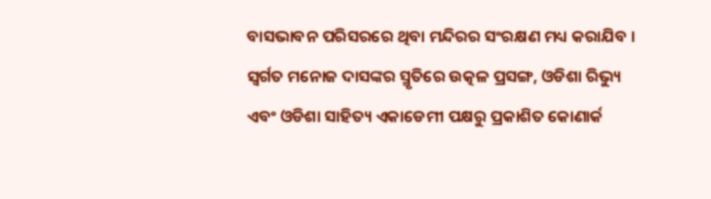ବାସଭାବନ ପରିସରରେ ଥିବା ମନ୍ଦିରର ସଂରକ୍ଷଣ ମଧ୍ୟ କରାଯିବ । ସ୍ବର୍ଗତ ମନୋଜ ଦାସଙ୍କର ସ୍ମୃତିରେ ଉତ୍କଳ ପ୍ରସଙ୍ଗ, ଓଡିଶା ରିଭ୍ୟୁ ଏବଂ ଓଡିଶା ସାହିତ୍ୟ ଏକାଡେମୀ ପକ୍ଷରୁ ପ୍ରକାଶିତ କୋଣାର୍କ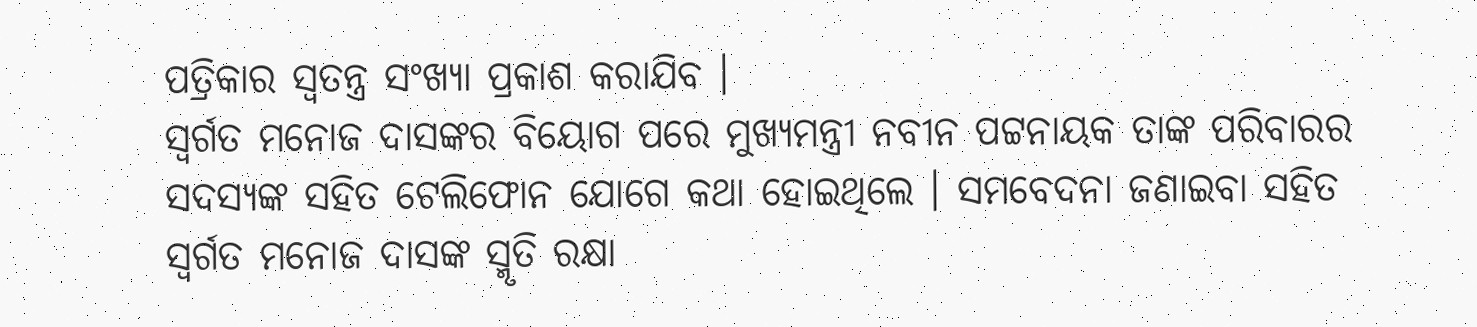ପତ୍ରିକାର ସ୍ବତନ୍ତ୍ର ସଂଖ୍ୟା ପ୍ରକାଶ କରାଯିବ ।
ସ୍ବର୍ଗତ ମନୋଜ ଦାସଙ୍କର ବିୟୋଗ ପରେ ମୁଖ୍ୟମନ୍ତ୍ରୀ ନବୀନ ପଟ୍ଟନାୟକ ତାଙ୍କ ପରିବାରର ସଦସ୍ୟଙ୍କ ସହିତ ଟେଲିଫୋନ ଯୋଗେ କଥା ହୋଇଥିଲେ । ସମବେଦନା ଜଣାଇବା ସହିତ ସ୍ବର୍ଗତ ମନୋଜ ଦାସଙ୍କ ସ୍ମୃତି ରକ୍ଷା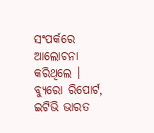ସଂପର୍କରେ ଆଲୋଚନା କରିଥିଲେ ।
ବ୍ୟୁରୋ ରିପୋର୍ଟ, ଇଟିଭି ଭାରତ